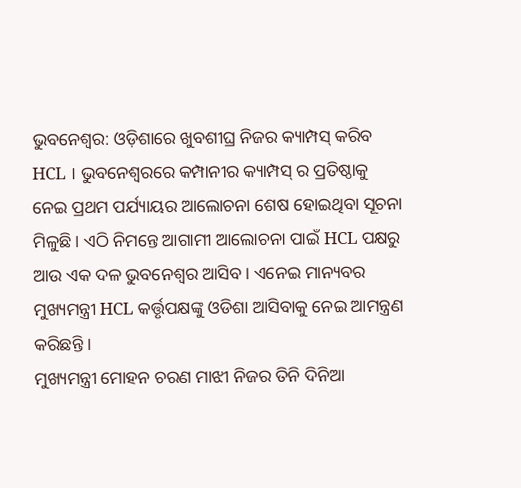ଭୁବନେଶ୍ୱର: ଓଡ଼ିଶାରେ ଖୁବଶୀଘ୍ର ନିଜର କ୍ୟାମ୍ପସ୍ କରିବ HCL । ଭୁବନେଶ୍ୱରରେ କମ୍ପାନୀର କ୍ୟାମ୍ପସ୍ ର ପ୍ରତିଷ୍ଠାକୁ ନେଇ ପ୍ରଥମ ପର୍ଯ୍ୟାୟର ଆଲୋଚନା ଶେଷ ହୋଇଥିବା ସୂଚନା ମିଳୁଛି । ଏଠି ନିମନ୍ତେ ଆଗାମୀ ଆଲୋଚନା ପାଇଁ HCL ପକ୍ଷରୁ ଆଉ ଏକ ଦଳ ଭୁବନେଶ୍ୱର ଆସିବ । ଏନେଇ ମାନ୍ୟବର ମୁଖ୍ୟମନ୍ତ୍ରୀ HCL କର୍ତ୍ତୃପକ୍ଷଙ୍କୁ ଓଡିଶା ଆସିବାକୁ ନେଇ ଆମନ୍ତ୍ରଣ କରିଛନ୍ତି ।
ମୁଖ୍ୟମନ୍ତ୍ରୀ ମୋହନ ଚରଣ ମାଝୀ ନିଜର ତିନି ଦିନିଆ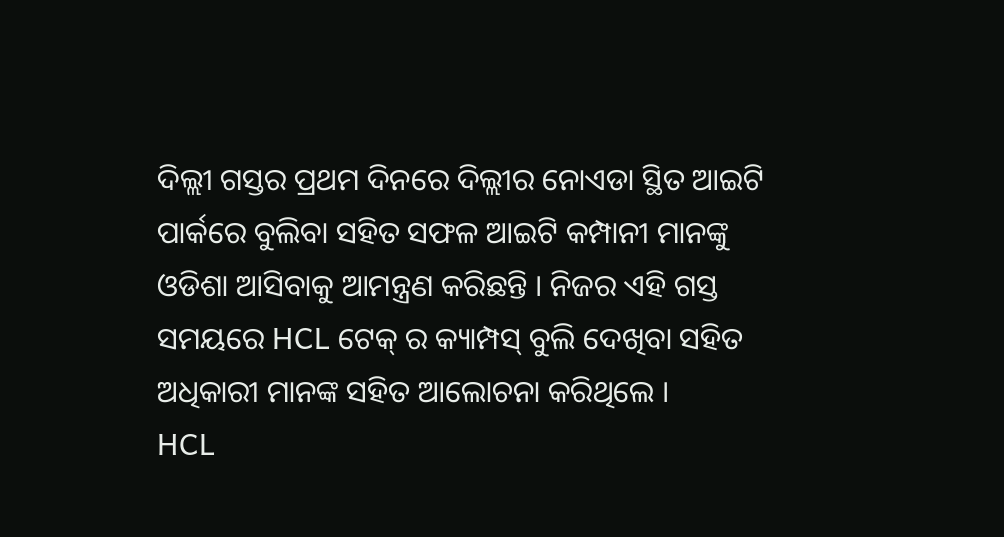ଦିଲ୍ଲୀ ଗସ୍ତର ପ୍ରଥମ ଦିନରେ ଦିଲ୍ଲୀର ନୋଏଡା ସ୍ଥିତ ଆଇଟି ପାର୍କରେ ବୁଲିବା ସହିତ ସଫଳ ଆଇଟି କମ୍ପାନୀ ମାନଙ୍କୁ ଓଡିଶା ଆସିବାକୁ ଆମନ୍ତ୍ରଣ କରିଛନ୍ତି । ନିଜର ଏହି ଗସ୍ତ ସମୟରେ HCL ଟେକ୍ ର କ୍ୟାମ୍ପସ୍ ବୁଲି ଦେଖିବା ସହିତ ଅଧିକାରୀ ମାନଙ୍କ ସହିତ ଆଲୋଚନା କରିଥିଲେ ।
HCL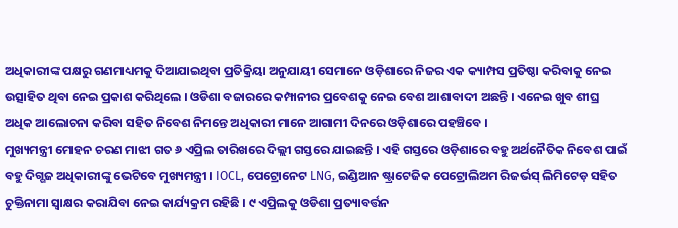ଅଧିକାରୀଙ୍କ ପକ୍ଷରୁ ଗଣମାଧ୍ୟମକୁ ଦିଆଯାଇଥିବା ପ୍ରତିକ୍ରିୟା ଅନୁଯାୟୀ ସେମାନେ ଓଡ଼ିଶାରେ ନିଜର ଏକ କ୍ୟାମ୍ପସ ପ୍ରତିଷ୍ଠା କରିବାକୁ ନେଇ ଉତ୍ସାହିତ ଥିବା ନେଇ ପ୍ରକାଶ କରିଥିଲେ । ଓଡିଶା ବଜାରରେ କମ୍ପାନୀର ପ୍ରବେଶକୁ ନେଇ ବେଶ ଆଶାବାଦୀ ଅଛନ୍ତି । ଏନେଇ ଖୁବ ଶୀଘ୍ର ଅଧିକ ଆଲୋଚନା କରିବା ସହିତ ନିବେଶ ନିମନ୍ତେ ଅଧିକାରୀ ମାନେ ଆଗାମୀ ଦିନରେ ଓଡ଼ିଶାରେ ପହଞ୍ଚିବେ ।
ମୁଖ୍ୟମନ୍ତ୍ରୀ ମୋହନ ଚରଣ ମାଝୀ ଗତ ୬ ଏପ୍ରିଲ ତାରିଖରେ ଦିଲ୍ଲୀ ଗସ୍ତରେ ଯାଇଛନ୍ତି । ଏହି ଗସ୍ତରେ ଓଡ଼ିଶାରେ ବହୁ ଅର୍ଥନୈତିକ ନିବେଶ ପାଇଁ ବହୁ ଦିଗ୍ଗଜ ଅଧିକାରୀଙ୍କୁ ଭେଟିବେ ମୁଖ୍ୟମନ୍ତ୍ରୀ । IOCL, ପେଟ୍ରୋନେଟ LNG, ଇଣ୍ଡିଆନ ଷ୍ଟ୍ରାଟେଜିକ ପେଟ୍ରୋଲିଅମ ରିଜର୍ଭସ୍ ଲିମିଟେଡ଼ ସହିତ ଚୁକ୍ତିନାମା ସ୍ଵାକ୍ଷର କରାଯିବା ନେଇ କାର୍ଯ୍ୟକ୍ରମ ରହିଛି । ୯ ଏପ୍ରିଲକୁ ଓଡିଶା ପ୍ରତ୍ୟାବର୍ତ୍ତନ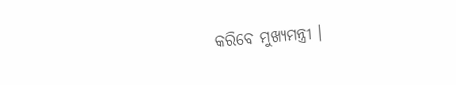କରିବେ ମୁଖ୍ୟମନ୍ତ୍ରୀ ।